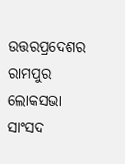ଉତ୍ତରପ୍ରଦେଶର ରାମପୁର ଲୋକସଭା ସାଂସଦ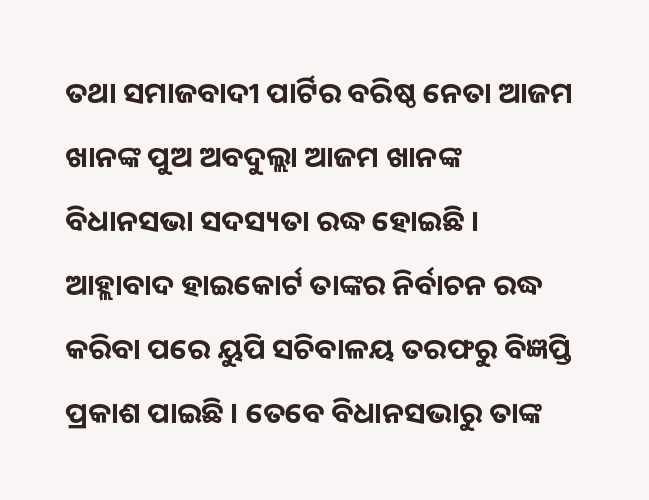ତଥା ସମାଜବାଦୀ ପାର୍ଟିର ବରିଷ୍ଠ ନେତା ଆଜମ ଖାନଙ୍କ ପୁଅ ଅବଦୁଲ୍ଲା ଆଜମ ଖାନଙ୍କ ବିଧାନସଭା ସଦସ୍ୟତା ରଦ୍ଧ ହୋଇଛି । ଆହ୍ଲାବାଦ ହାଇକୋର୍ଟ ତାଙ୍କର ନିର୍ବାଚନ ରଦ୍ଧ କରିବା ପରେ ୟୁପି ସଚିବାଳୟ ତରଫରୁ ବିଜ୍ଞପ୍ତି ପ୍ରକାଶ ପାଇଛି । ତେବେ ବିଧାନସଭାରୁ ତାଙ୍କ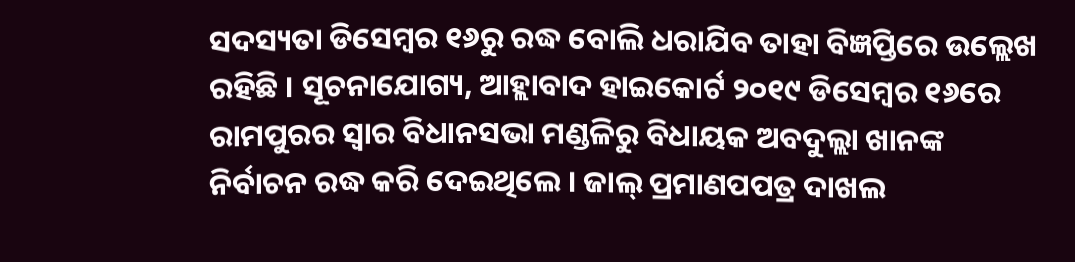ସଦସ୍ୟତା ଡିସେମ୍ବର ୧୬ରୁ ରଦ୍ଧ ବୋଲି ଧରାଯିବ ତାହା ବିଜ୍ଞପ୍ତିରେ ଉଲ୍ଲେଖ ରହିଛି । ସୂଚନାଯୋଗ୍ୟ, ଆହ୍ଲାବାଦ ହାଇକୋର୍ଟ ୨୦୧୯ ଡିସେମ୍ବର ୧୬ରେ ରାମପୁରର ସ୍ୱାର ବିଧାନସଭା ମଣ୍ଡଳିରୁ ବିଧାୟକ ଅବଦୁଲ୍ଲା ଖାନଙ୍କ ନିର୍ବାଚନ ରଦ୍ଧ କରି ଦେଇଥିଲେ । ଜାଲ୍ ପ୍ରମାଣପପତ୍ର ଦାଖଲ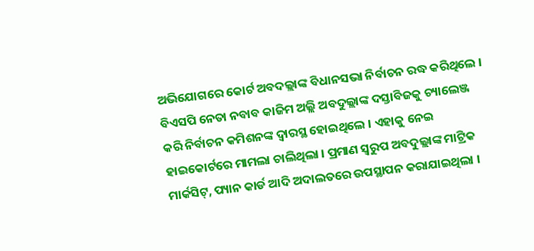ଅଭିଯୋଗରେ କୋର୍ଟ ଅବଦଲ୍ଲାଙ୍କ ବିଧାନସଭା ନିର୍ବାଚନ ରଦ୍ଧ କରିଥିଲେ । ବିଏସପି ନେତା ନବାବ କାଜିମ ଅଲ୍ଲି ଅବଦୁଲ୍ଲାଙ୍କ ଦସ୍ତାବିଜକୁ ଚ୍ୟାଲେଞ୍ଜ କରି ନିର୍ବାଚନ କମିଶନଙ୍କ ଦ୍ୱାରସ୍ଥ ହୋଇଥିଲେ । ଏହାକୁ ନେଇ ହାଇକୋର୍ଟରେ ମାମଲା ଚାଲିଥିଲା । ପ୍ରମାଣ ସ୍ୱରୁପ ଅବଦୁଲ୍ଲାଙ୍କ ମାଟ୍ରିକ ମାର୍କସିଟ୍, ପ୍ୟାନ କାର୍ଡ ଆଦି ଅଦାଲତରେ ଉପସ୍ଥାପନ କରାଯାଇଥିଲା ।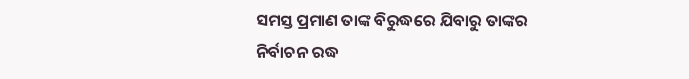ସମସ୍ତ ପ୍ରମାଣ ତାଙ୍କ ବିରୁଦ୍ଧରେ ଯିବାରୁ ତାଙ୍କର ନିର୍ବାଚନ ରଦ୍ଧ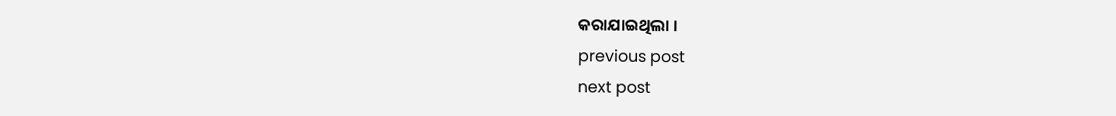କରାଯାଇଥିଲା ।
previous post
next post